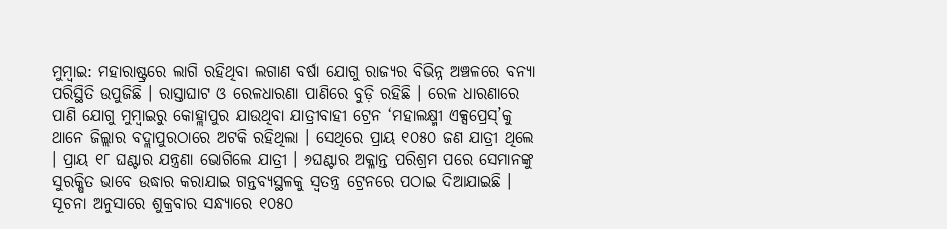ମୁମ୍ବାଇ: ମହାରାଷ୍ଟ୍ରରେ ଲାଗି ରହିଥିବା ଲଗାଣ ବର୍ଷା ଯୋଗୁ ରାଜ୍ୟର ବିଭିନ୍ନ ଅଞ୍ଚଳରେ ବନ୍ୟା ପରିସ୍ଥିତି ଉପୁଜିଛି । ରାସ୍ତାଘାଟ ଓ ରେଳଧାରଣା ପାଣିରେ ବୁଡ଼ି ରହିଛି । ରେଳ ଧାରଣାରେ ପାଣି ଯୋଗୁ ମୁମ୍ବାଇରୁ କୋହ୍ଲାପୁର ଯାଉଥିବା ଯାତ୍ରୀବାହୀ ଟ୍ରେନ ‘ମହାଲକ୍ଷ୍ମୀ ଏକ୍ସପ୍ରେସ୍’କୁ ଥାନେ ଜିଲ୍ଲାର ବଦ୍ଲାପୁରଠାରେ ଅଟକି ରହିଥିଲା । ସେଥିରେ ପ୍ରାୟ ୧୦୫୦ ଜଣ ଯାତ୍ରୀ ଥିଲେ । ପ୍ରାୟ ୧୮ ଘଣ୍ଟାର ଯନ୍ତ୍ରଣା ଭୋଗିଲେ ଯାତ୍ରୀ । ୬ଘଣ୍ଟାର ଅକ୍ଳାନ୍ତ ପରିଶ୍ରମ ପରେ ସେମାନଙ୍କୁ ସୁରକ୍ଷିତ ଭାବେ ଉଦ୍ଧାର କରାଯାଇ ଗନ୍ତବ୍ୟସ୍ଥଳକୁ ସ୍ୱତନ୍ତ୍ର ଟ୍ରେନରେ ପଠାଇ ଦିଆଯାଇଛି ।
ସୂଚନା ଅନୁସାରେ ଶୁକ୍ରବାର ସନ୍ଧ୍ୟାରେ ୧୦୫୦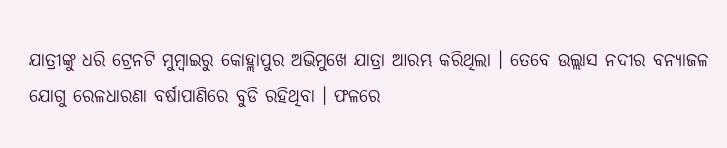ଯାତ୍ରୀଙ୍କୁ ଧରି ଟ୍ରେନଟି ମୁମ୍ବାଇରୁ କୋହ୍ଲାପୁର ଅଭିମୁଖେ ଯାତ୍ରା ଆରମ୍ଭ କରିଥିଲା । ତେବେ ଉଲ୍ଲାସ ନଦୀର ବନ୍ୟାଜଳ ଯୋଗୁ ରେଳଧାରଣା ବର୍ଷାପାଣିରେ ବୁଡି ରହିଥିବା । ଫଳରେ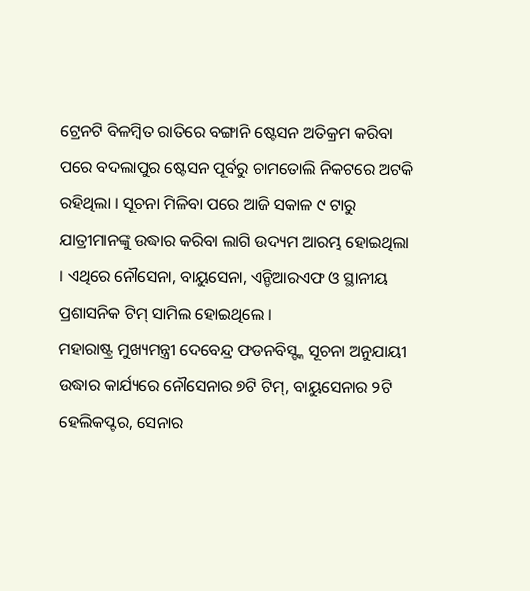ଟ୍ରେନଟି ବିଳମ୍ବିତ ରାତିରେ ବଙ୍ଗାନି ଷ୍ଟେସନ ଅତିକ୍ରମ କରିବା ପରେ ବଦଲାପୁର ଷ୍ଟେସନ ପୂର୍ବରୁ ଚାମତୋଲି ନିକଟରେ ଅଟକି ରହିଥିଲା । ସୂଚନା ମିଳିବା ପରେ ଆଜି ସକାଳ ୯ ଟାରୁ ଯାତ୍ରୀମାନଙ୍କୁ ଉଦ୍ଧାର କରିବା ଲାଗି ଉଦ୍ୟମ ଆରମ୍ଭ ହୋଇଥିଲା । ଏଥିରେ ନୌସେନା, ବାୟୁସେନା, ଏନ୍ଡିଆରଏଫ ଓ ସ୍ଥାନୀୟ ପ୍ରଶାସନିକ ଟିମ୍ ସାମିଲ ହୋଇଥିଲେ ।
ମହାରାଷ୍ଟ୍ର ମୁଖ୍ୟମନ୍ତ୍ରୀ ଦେବେନ୍ଦ୍ର ଫଡନବିସ୍ଙ୍କ ସୂଚନା ଅନୁଯାୟୀ ଉଦ୍ଧାର କାର୍ଯ୍ୟରେ ନୌସେନାର ୭ଟି ଟିମ୍, ବାୟୁସେନାର ୨ଟି ହେଲିକପ୍ଟର, ସେନାର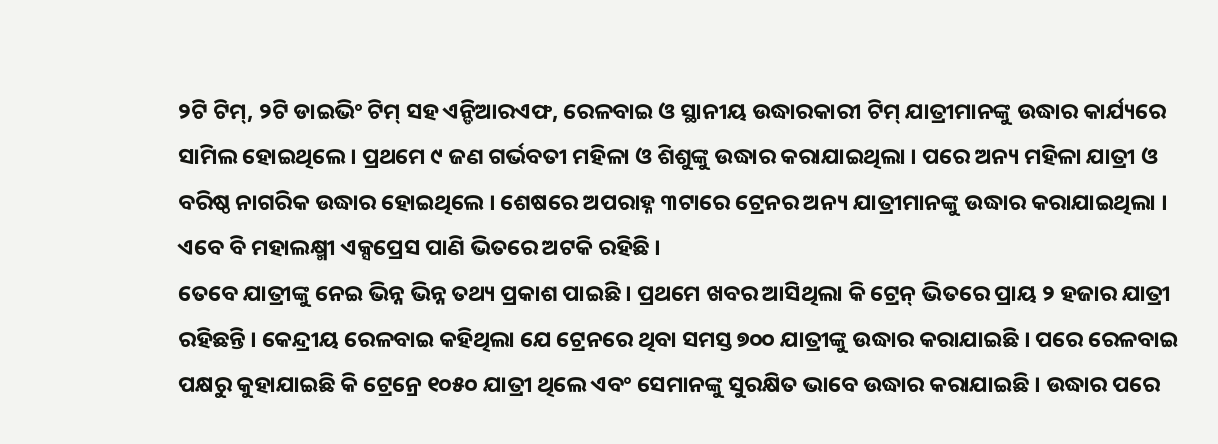୨ଟି ଟିମ୍, ୨ଟି ଡାଇଭିଂ ଟିମ୍ ସହ ଏନ୍ଡିଆରଏଫ, ରେଳବାଇ ଓ ସ୍ଥାନୀୟ ଉଦ୍ଧାରକାରୀ ଟିମ୍ ଯାତ୍ରୀମାନଙ୍କୁ ଉଦ୍ଧାର କାର୍ଯ୍ୟରେ ସାମିଲ ହୋଇଥିଲେ । ପ୍ରଥମେ ୯ ଜଣ ଗର୍ଭବତୀ ମହିଳା ଓ ଶିଶୁଙ୍କୁ ଉଦ୍ଧାର କରାଯାଇଥିଲା । ପରେ ଅନ୍ୟ ମହିଳା ଯାତ୍ରୀ ଓ ବରିଷ୍ଠ ନାଗରିକ ଉଦ୍ଧାର ହୋଇଥିଲେ । ଶେଷରେ ଅପରାହ୍ନ ୩ଟାରେ ଟ୍ରେନର ଅନ୍ୟ ଯାତ୍ରୀମାନଙ୍କୁ ଉଦ୍ଧାର କରାଯାଇଥିଲା । ଏବେ ବି ମହାଲକ୍ଷ୍ମୀ ଏକ୍ସପ୍ରେସ ପାଣି ଭିତରେ ଅଟକି ରହିଛି ।
ତେବେ ଯାତ୍ରୀଙ୍କୁ ନେଇ ଭିନ୍ନ ଭିନ୍ନ ତଥ୍ୟ ପ୍ରକାଶ ପାଇଛି । ପ୍ରଥମେ ଖବର ଆସିଥିଲା କି ଟ୍ରେନ୍ ଭିତରେ ପ୍ରାୟ ୨ ହଜାର ଯାତ୍ରୀ ରହିଛନ୍ତି । କେନ୍ଦ୍ରୀୟ ରେଳବାଇ କହିଥିଲା ଯେ ଟ୍ରେନରେ ଥିବା ସମସ୍ତ ୭୦୦ ଯାତ୍ରୀଙ୍କୁ ଉଦ୍ଧାର କରାଯାଇଛି । ପରେ ରେଳବାଇ ପକ୍ଷରୁ କୁହାଯାଇଛି କି ଟ୍ରେନ୍ରେ ୧୦୫୦ ଯାତ୍ରୀ ଥିଲେ ଏବଂ ସେମାନଙ୍କୁ ସୁରକ୍ଷିତ ଭାବେ ଉଦ୍ଧାର କରାଯାଇଛି । ଉଦ୍ଧାର ପରେ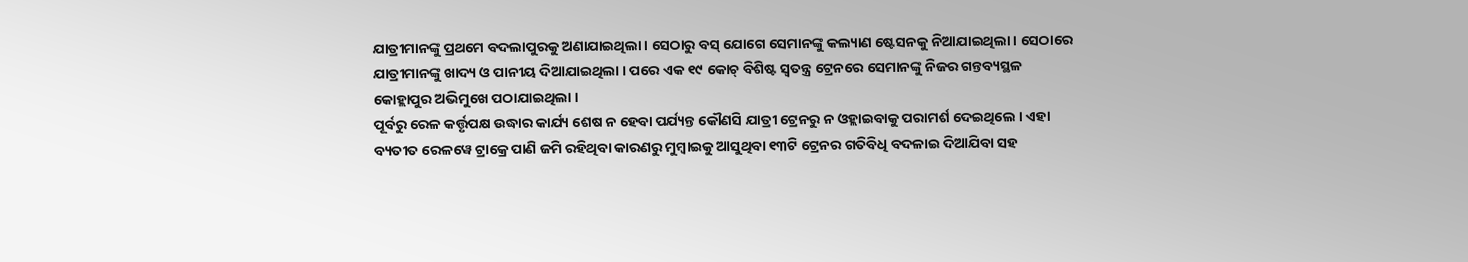ଯାତ୍ରୀମାନଙ୍କୁ ପ୍ରଥମେ ବଦଲାପୁରକୁ ଅଣାଯାଇଥିଲା । ସେଠାରୁ ବସ୍ ଯୋଗେ ସେମାନଙ୍କୁ କଲ୍ୟାଣ ଷ୍ଟେସନକୁ ନିଆଯାଇଥିଲା । ସେଠାରେ ଯାତ୍ରୀମାନଙ୍କୁ ଖାଦ୍ୟ ଓ ପାନୀୟ ଦିଆଯାଇଥିଲା । ପରେ ଏକ ୧୯ କୋଚ୍ ବିଶିଷ୍ଟ ସ୍ୱତନ୍ତ୍ର ଟ୍ରେନରେ ସେମାନଙ୍କୁ ନିଜର ଗନ୍ତବ୍ୟସ୍ଥଳ କୋହ୍ଲାପୁର ଅଭିମୁଖେ ପଠାଯାଇଥିଲା ।
ପୂର୍ବରୁ ରେଳ କର୍ତ୍ତୃପକ୍ଷ ଉଦ୍ଧାର କାର୍ଯ୍ୟ ଶେଷ ନ ହେବା ପର୍ଯ୍ୟନ୍ତ କୌଣସି ଯାତ୍ରୀ ଟ୍ରେନରୁ ନ ଓହ୍ଲାଇବାକୁ ପରାମର୍ଶ ଦେଇଥିଲେ । ଏହା ବ୍ୟତୀତ ରେଳୱେ ଟ୍ରାକ୍ରେ ପାଣି ଜମି ରହିଥିବା କାରଣରୁ ମୁମ୍ବାଇକୁ ଆସୁଥିବା ୧୩ଟି ଟ୍ରେନର ଗତିବିଧି ବଦଳାଇ ଦିଆଯିବା ସହ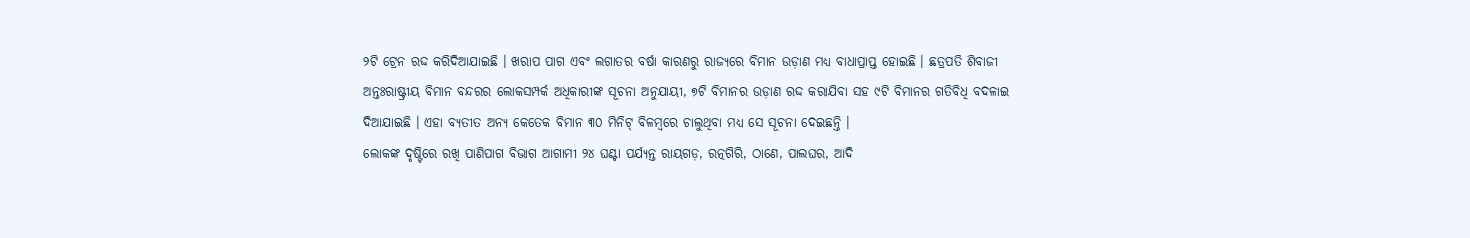୨ଟି ଟ୍ରେନ ରଦ୍ଦ କରିଦିଆଯାଇଛି । ଖରାପ ପାଗ ଏବଂ ଲଗାତର ବର୍ଷା କାରଣରୁ ରାଜ୍ୟରେ ବିମାନ ଉଡ଼ାଣ ମଧ୍ୟ ବାଧାପ୍ରାପ୍ତ ହୋଇଛି । ଛତ୍ରପତି ଶିବାଜୀ ଅନ୍ତଃରାଷ୍ଟ୍ରୀୟ ବିମାନ ବନ୍ଦରର ଲୋକସମ୍ପର୍କ ଅଧିକାରୀଙ୍କ ସୂଚନା ଅନୁଯାୟୀ, ୭ଟି ବିମାନର ଉଡ଼ାଣ ରଦ୍ଦ କରାଯିବା ସହ ୯ଟି ବିମାନର ଗତିବିଧି ବଦଳାଇ ଦିଆଯାଇଛି । ଏହା ବ୍ୟତୀତ ଅନ୍ୟ କେତେକ ବିମାନ ୩୦ ମିନିଟ୍ ବିଳମ୍ବରେ ଚାଲୁଥିବା ମଧ୍ୟ ସେ ସୂଚନା ଦେଇଛନ୍ତି ।
ଲୋକଙ୍କ ଦୃଷ୍ଟିରେ ରଖି ପାଣିପାଗ ବିଭାଗ ଆଗାମୀ ୨୪ ଘଣ୍ଟା ପର୍ଯ୍ୟନ୍ତ ରାୟଗଡ଼, ରତ୍ନଗିରି, ଠାଣେ, ପାଲଘର, ଆଦି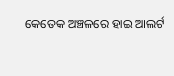କେତେକ ଅଞ୍ଚଳରେ ହାଇ ଆଲର୍ଟ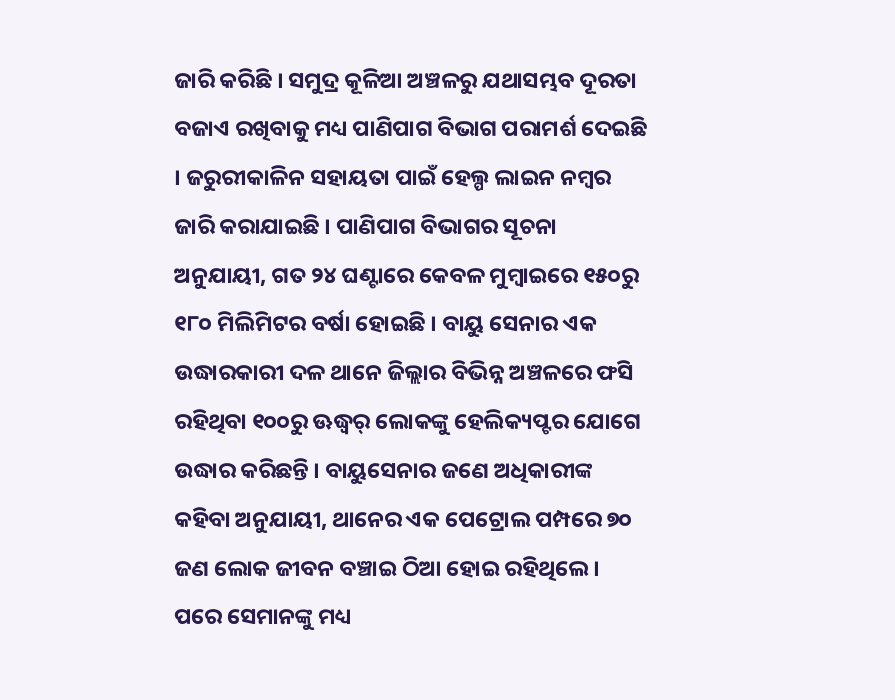ଜାରି କରିଛି । ସମୁଦ୍ର କୂଳିଆ ଅଞ୍ଚଳରୁ ଯଥାସମ୍ଭବ ଦୂରତା ବଜାଏ ରଖିବାକୁ ମଧ୍ୟ ପାଣିପାଗ ବିଭାଗ ପରାମର୍ଶ ଦେଇଛି । ଜରୁରୀକାଳିନ ସହାୟତା ପାଇଁ ହେଲ୍ପ ଲାଇନ ନମ୍ବର ଜାରି କରାଯାଇଛି । ପାଣିପାଗ ବିଭାଗର ସୂଚନା ଅନୁଯାୟୀ, ଗତ ୨୪ ଘଣ୍ଟାରେ କେବଳ ମୁମ୍ବାଇରେ ୧୫୦ରୁ ୧୮୦ ମିଲିମିଟର ବର୍ଷା ହୋଇଛି । ବାୟୁ ସେନାର ଏକ ଉଦ୍ଧାରକାରୀ ଦଳ ଥାନେ ଜିଲ୍ଲାର ବିଭିନ୍ନ ଅଞ୍ଚଳରେ ଫସି ରହିଥିବା ୧୦୦ରୁ ଊଦ୍ଧ୍ୱର୍ ଲୋକଙ୍କୁ ହେଲିକ୍ୟପ୍ଟର ଯୋଗେ ଉଦ୍ଧାର କରିଛନ୍ତି । ବାୟୁସେନାର ଜଣେ ଅଧିକାରୀଙ୍କ କହିବା ଅନୁଯାୟୀ, ଥାନେର ଏକ ପେଟ୍ରୋଲ ପମ୍ପରେ ୭୦ ଜଣ ଲୋକ ଜୀବନ ବଞ୍ଚାଇ ଠିଆ ହୋଇ ରହିଥିଲେ । ପରେ ସେମାନଙ୍କୁ ମଧ୍ୟ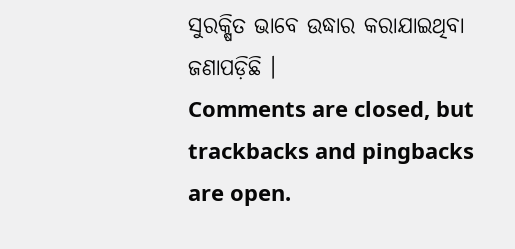ସୁରକ୍ଷିତ ଭାବେ ଉଦ୍ଧାର କରାଯାଇଥିବା ଜଣାପଡ଼ିଛି ।
Comments are closed, but trackbacks and pingbacks are open.